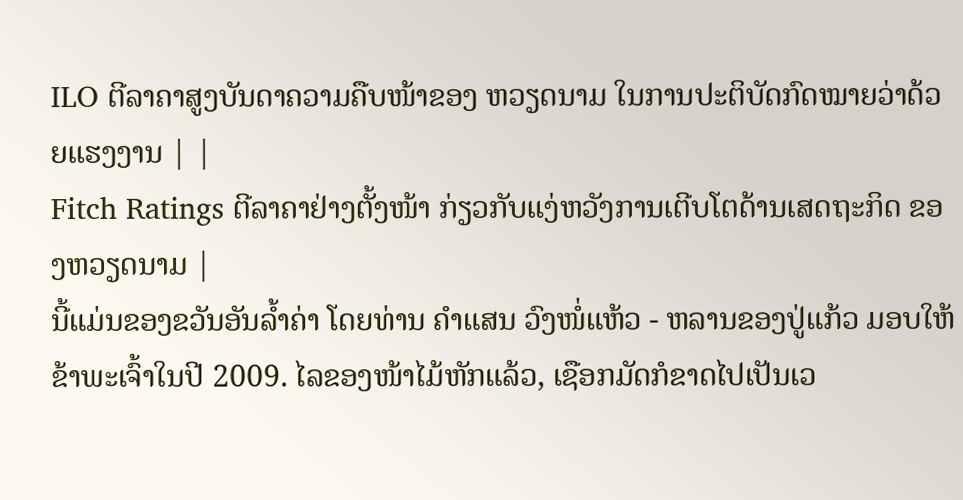ILO ຕີລາຄາສູງບັນດາຄວາມຄືບໜ້າຂອງ ຫວຽດນາມ ໃນການປະຕິບັດກົດໝາຍວ່າດ້ວຍແຮງງານ | |
Fitch Ratings ຕີລາຄາຢ່າງຕັ້ງໜ້າ ກ່ຽວກັບແງ່ຫວັງການເຕີບໂຕດ້ານເສດຖະກິດ ຂອງຫວຽດນາມ |
ນີ້ແມ່ນຂອງຂວັນອັນລ້ຳຄ່າ ໂດຍທ່ານ ຄຳແສນ ວົງໜໍ່ແຫ້ວ - ຫລານຂອງປູ່ແກ້ວ ມອບໃຫ້ຂ້າພະເຈົ້າໃນປີ 2009. ໄລຂອງໜ້າໄມ້ຫັກແລ້ວ, ເຊືອກມັດກໍຂາດໄປເປັນເວ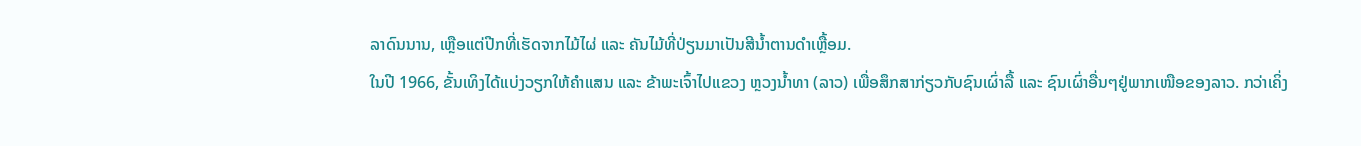ລາດົນນານ, ເຫຼືອແຕ່ປີກທີ່ເຮັດຈາກໄມ້ໄຜ່ ແລະ ຄັນໄມ້ທີ່ປ່ຽນມາເປັນສີນໍ້າຕານດໍາເຫຼື້ອມ.
ໃນປີ 1966, ຂັ້ນເທິງໄດ້ແບ່ງວຽກໃຫ້ຄໍາແສນ ແລະ ຂ້າພະເຈົ້າໄປແຂວງ ຫຼວງນ້ຳທາ (ລາວ) ເພື່ອສຶກສາກ່ຽວກັບຊົນເຜົ່າລື້ ແລະ ຊົນເຜົ່າອື່ນໆຢູ່ພາກເໜືອຂອງລາວ. ກວ່າເຄິ່ງ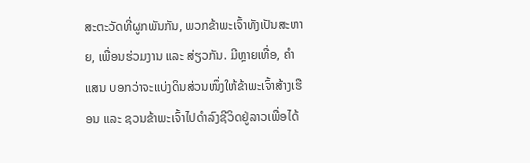ສະຕະວັດທີ່ຜູກພັນກັນ, ພວກຂ້າພະເຈົ້າທັງເປັນສະຫາຍ, ເພື່ອນຮ່ວມງານ ແລະ ສ່ຽວກັນ. ມີຫຼາຍເທື່ອ, ຄຳແສນ ບອກວ່າຈະແບ່ງດິນສ່ວນໜຶ່ງໃຫ້ຂ້າພະເຈົ້າສ້າງເຮືອນ ແລະ ຊວນຂ້າພະເຈົ້າໄປດໍາລົງຊີວິດຢູ່ລາວເພື່ອໄດ້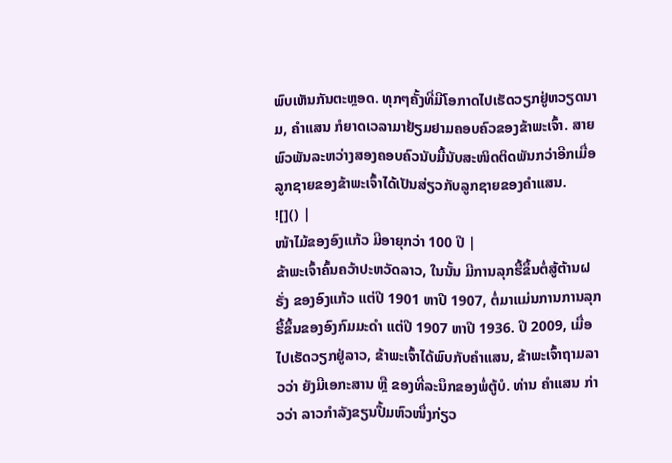ພົບເຫັນກັນຕະຫຼອດ. ທຸກໆຄັ້ງທີ່ມີໂອກາດໄປເຮັດວຽກຢູ່ຫວຽດນາມ, ຄຳແສນ ກໍຍາດເວລາມາຢ້ຽມຢາມຄອບຄົວຂອງຂ້າພະເຈົ້າ. ສາຍພົວພັນລະຫວ່າງສອງຄອບຄົວນັບມື້ນັບສະໜິດຕິດພັນກວ່າອີກເມື່ອລູກຊາຍຂອງຂ້າພະເຈົ້າໄດ້ເປັນສ່ຽວກັບລູກຊາຍຂອງຄໍາແສນ.
![]() |
ໜ້າໄມ້ຂອງອົງແກ້ວ ມີອາຍຸກວ່າ 100 ປີ |
ຂ້າພະເຈົ້າຄົ້ນຄວ້າປະຫວັດລາວ, ໃນນັ້ນ ມີການລຸກຮື້ຂຶ້ນຕໍ່ສູ້ຕ້ານຝຣັ່ງ ຂອງອົງແກ້ວ ແຕ່ປີ 1901 ຫາປີ 1907, ຕໍ່ມາແມ່ນການການລຸກຮື້ຂຶ້ນຂອງອົງກົມມະດຳ ແຕ່ປີ 1907 ຫາປີ 1936. ປີ 2009, ເມື່ອໄປເຮັດວຽກຢູ່ລາວ, ຂ້າພະເຈົ້າໄດ້ພົບກັບຄຳແສນ, ຂ້າພະເຈົ້າຖາມລາວວ່າ ຍັງມີເອກະສານ ຫຼື ຂອງທີ່ລະນຶກຂອງພໍ່ຕູ້ບໍ. ທ່ານ ຄຳແສນ ກ່າວວ່າ ລາວກຳລັງຂຽນປື້ມຫົວໜຶ່ງກ່ຽວ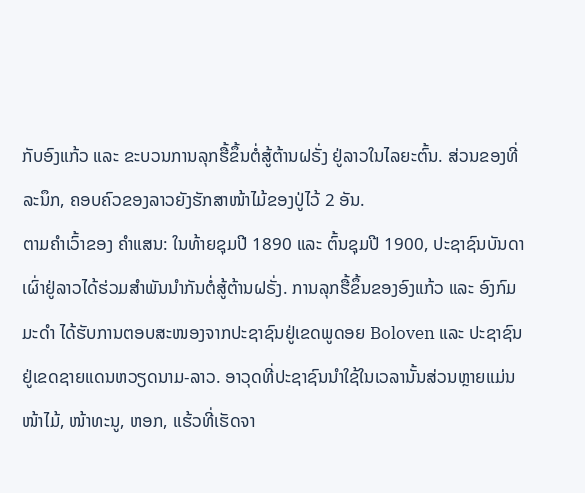ກັບອົງແກ້ວ ແລະ ຂະບວນການລຸກຮື້ຂຶ້ນຕໍ່ສູ້ຕ້ານຝຣັ່ງ ຢູ່ລາວໃນໄລຍະຕົ້ນ. ສ່ວນຂອງທີ່ລະນຶກ, ຄອບຄົວຂອງລາວຍັງຮັກສາໜ້າໄມ້ຂອງປູ່ໄວ້ 2 ອັນ.
ຕາມຄໍາເວົ້າຂອງ ຄໍາແສນ: ໃນທ້າຍຊຸມປີ 1890 ແລະ ຕົ້ນຊຸມປີ 1900, ປະຊາຊົນບັນດາເຜົ່າຢູ່ລາວໄດ້ຮ່ວມສໍາພັນນຳກັນຕໍ່ສູ້ຕ້ານຝຣັ່ງ. ການລຸກຮື້ຂຶ້ນຂອງອົງແກ້ວ ແລະ ອົງກົມມະດໍາ ໄດ້ຮັບການຕອບສະໜອງຈາກປະຊາຊົນຢູ່ເຂດພູດອຍ Boloven ແລະ ປະຊາຊົນຢູ່ເຂດຊາຍແດນຫວຽດນາມ-ລາວ. ອາວຸດທີ່ປະຊາຊົນນໍາໃຊ້ໃນເວລານັ້ນສ່ວນຫຼາຍແມ່ນໜ້າໄມ້, ໜ້າທະນູ, ຫອກ, ແຮ້ວທີ່ເຮັດຈາ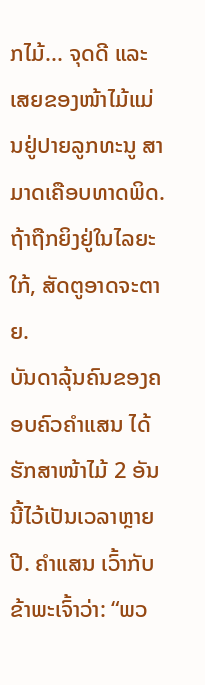ກໄມ້... ຈຸດດີ ແລະ ເສຍຂອງໜ້າໄມ້ແມ່ນຢູ່ປາຍລູກທະນູ ສາມາດເຄືອບທາດພິດ. ຖ້າຖືກຍິງຢູ່ໃນໄລຍະໃກ້, ສັດຕູອາດຈະຕາຍ.
ບັນດາລຸ້ນຄົນຂອງຄອບຄົວຄໍາແສນ ໄດ້ຮັກສາໜ້າໄມ້ 2 ອັນນີ້ໄວ້ເປັນເວລາຫຼາຍປີ. ຄຳແສນ ເວົ້າກັບຂ້າພະເຈົ້າວ່າ: “ພວ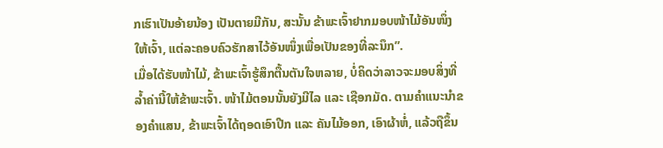ກເຮົາເປັນອ້າຍນ້ອງ ເປັນຕາຍມີກັນ, ສະນັ້ນ ຂ້າພະເຈົ້າຢາກມອບໜ້າໄມ້ອັນໜຶ່ງໃຫ້ເຈົ້າ, ແຕ່ລະຄອບຄົວຮັກສາໄວ້ອັນໜຶ່ງເພື່ອເປັນຂອງທີ່ລະນຶກ”.
ເມື່ອໄດ້ຮັບໜ້າໄມ້, ຂ້າພະເຈົ້າຮູ້ສຶກຕື້ນຕັນໃຈຫລາຍ, ບໍ່ຄິດວ່າລາວຈະມອບສິ່ງທີ່ລ້ຳຄ່ານີ້ໃຫ້ຂ້າພະເຈົ້າ. ໜ້າໄມ້ຕອນນັ້ນຍັງມີໄລ ແລະ ເຊືອກມັດ. ຕາມຄໍາແນະນໍາຂອງຄໍາແສນ, ຂ້າພະເຈົ້າໄດ້ຖອດເອົາປີກ ແລະ ຄັນໄມ້ອອກ, ເອົາຜ້າຫໍ່, ແລ້ວຖືຂຶ້ນ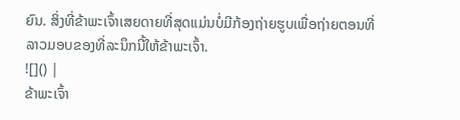ຍົນ. ສິ່ງທີ່ຂ້າພະເຈົ້າເສຍດາຍທີ່ສຸດແມ່ນບໍ່ມີກ້ອງຖ່າຍຮູບເພື່ອຖ່າຍຕອນທີ່ລາວມອບຂອງທີ່ລະນຶກນີ້ໃຫ້ຂ້າພະເຈົ້າ.
![]() |
ຂ້າພະເຈົ້າ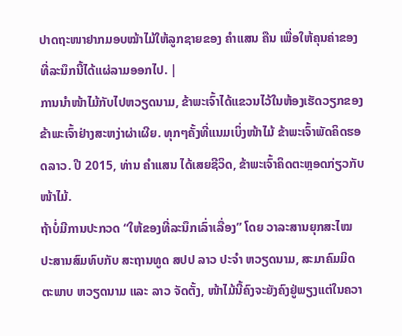ປາດຖະໜາຢາກມອບໝ້າໄມ້ໃຫ້ລູກຊາຍຂອງ ຄຳແສນ ຄືນ ເພື່ອໃຫ້ຄຸນຄ່າຂອງທີ່ລະນຶກນີ້ໄດ້ແຜ່ລາມອອກໄປ. |
ການນຳໜ້າໄມ້ກັບໄປຫວຽດນາມ, ຂ້າພະເຈົ້າໄດ້ແຂວນໄວ້ໃນຫ້ອງເຮັດວຽກຂອງຂ້າພະເຈົ້າຢ່າງສະຫງ່າຜ່າເຜີຍ. ທຸກໆຄັ້ງທີ່ແນມເບິ່ງໜ້າໄມ້ ຂ້າພະເຈົ້າພັດຄິດຮອດລາວ. ປີ 2015, ທ່ານ ຄຳແສນ ໄດ້ເສຍຊີວິດ, ຂ້າພະເຈົ້າຄິດຕະຫຼອດກ່ຽວກັບໜ້າໄມ້.
ຖ້າບໍ່ມີການປະກວດ “ໃຫ້ຂອງທີ່ລະນຶກເລົ່າເລື່ອງ” ໂດຍ ວາລະສານຍຸກສະໄໝ ປະສານສົມທົບກັບ ສະຖານທູດ ສປປ ລາວ ປະຈໍາ ຫວຽດນາມ, ສະມາຄົມມິດຕະພາບ ຫວຽດນາມ ແລະ ລາວ ຈັດຕັ້ງ, ໜ້າໄມ້ນີ້ຄົງຈະຍັງຄົງຢູ່ພຽງແຕ່ໃນຄວາ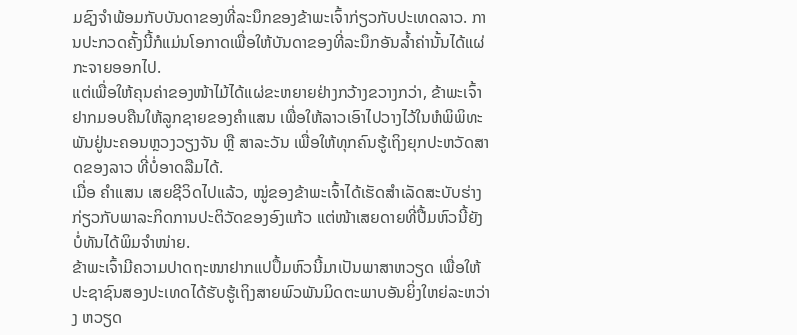ມຊົງຈຳພ້ອມກັບບັນດາຂອງທີ່ລະນຶກຂອງຂ້າພະເຈົ້າກ່ຽວກັບປະເທດລາວ. ການປະກວດຄັ້ງນີ້ກໍແມ່ນໂອກາດເພື່ອໃຫ້ບັນດາຂອງທີ່ລະນຶກອັນລ້ຳຄ່ານັ້ນໄດ້ແຜ່ກະຈາຍອອກໄປ.
ແຕ່ເພື່ອໃຫ້ຄຸນຄ່າຂອງໜ້າໄມ້ໄດ້ແຜ່ຂະຫຍາຍຢ່າງກວ້າງຂວາງກວ່າ, ຂ້າພະເຈົ້າຢາກມອບຄືນໃຫ້ລູກຊາຍຂອງຄຳແສນ ເພື່ອໃຫ້ລາວເອົາໄປວາງໄວ້ໃນຫໍພິພິທະພັນຢູ່ນະຄອນຫຼວງວຽງຈັນ ຫຼື ສາລະວັນ ເພື່ອໃຫ້ທຸກຄົນຮູ້ເຖິງຍຸກປະຫວັດສາດຂອງລາວ ທີ່ບໍ່ອາດລືມໄດ້.
ເມື່ອ ຄຳແສນ ເສຍຊີວິດໄປແລ້ວ, ໝູ່ຂອງຂ້າພະເຈົ້າໄດ້ເຮັດສຳເລັດສະບັບຮ່າງກ່ຽວກັບພາລະກິດການປະຕິວັດຂອງອົງແກ້ວ ແຕ່ໜ້າເສຍດາຍທີ່ປື້ມຫົວນີ້ຍັງບໍ່ທັນໄດ້ພິມຈຳໜ່າຍ.
ຂ້າພະເຈົ້າມີຄວາມປາດຖະໜາຢາກແປປຶ້ມຫົວນີ້ມາເປັນພາສາຫວຽດ ເພື່ອໃຫ້ປະຊາຊົນສອງປະເທດໄດ້ຮັບຮູ້ເຖິງສາຍພົວພັນມິດຕະພາບອັນຍິ່ງໃຫຍ່ລະຫວ່າງ ຫວຽດ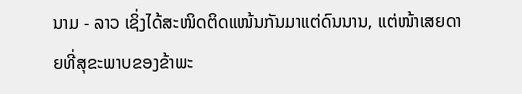ນາມ - ລາວ ເຊິ່ງໄດ້ສະໜິດຕິດແໜ້ນກັນມາແຕ່ດົນນານ, ແຕ່ໜ້າເສຍດາຍທີ່ສຸຂະພາບຂອງຂ້າພະ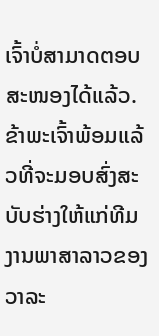ເຈົ້າບໍ່ສາມາດຕອບສະໜອງໄດ້ແລ້ວ. ຂ້າພະເຈົ້າພ້ອມແລ້ວທີ່ຈະມອບສົ່ງສະບັບຮ່າງໃຫ້ແກ່ທີມງານພາສາລາວຂອງວາລະ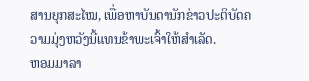ສານຍຸກສະໄໝ, ເພື່ອຫາບັນດານັກຂ່າວປະຕິບັດຄວາມມຸ່ງຫວັງນີ້ແທນຂ້າພະເຈົ້າໃຫ້ສຳເລັດ.
ຫອມມາລາ